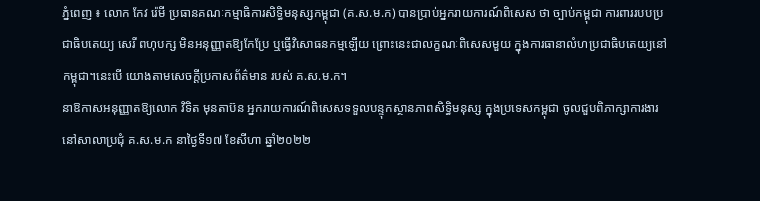ភ្នំពេញ ៖ លោក កែវ រ៉េមី ប្រធានគណៈកម្មាធិការសិទ្ធិមនុស្សកម្ពុជា (គ.ស.ម.ក) បានប្រាប់អ្នករាយការណ៍ពិសេស ថា ច្បាប់កម្ពុជា ការពាររបបប្រជាធិបតេយ្យ សេរី ពហុបក្ស មិនអនុញ្ញាតឱ្យកែប្រែ ឬធ្វើវិសោធនកម្មឡើយ ព្រោះនេះជាលក្ខណៈពិសេសមួយ ក្នុងការធានាលំហប្រជាធិបតេយ្យនៅកម្ពុជា។នេះបេី យោងតាមសេចក្ដីប្រកាសព័ត៌មាន របស់ គ.ស.ម.ក។
នាឱកាសអនុញ្ញាតឱ្យលោក វិទិត មុនតាប៊ន អ្នករាយការណ៍ពិសេសទទួលបន្ទុកស្ថានភាពសិទ្ធិមនុស្ស ក្នុងប្រទេសកម្ពុជា ចូលជួបពិភាក្សាការងារ នៅសាលាប្រជុំ គ.ស.ម.ក នាថ្ងៃទី១៧ ខែសីហា ឆ្នាំ២០២២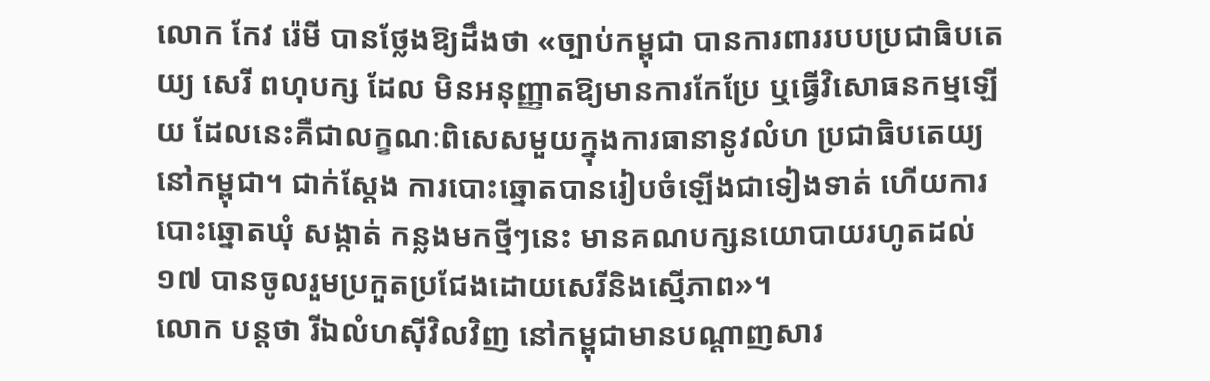លោក កែវ រ៉េមី បានថ្លែងឱ្យដឹងថា «ច្បាប់កម្ពុជា បានការពាររបបប្រជាធិបតេយ្យ សេរី ពហុបក្ស ដែល មិនអនុញ្ញាតឱ្យមានការកែប្រែ ឬធ្វើវិសោធនកម្មឡើយ ដែលនេះគឺជាលក្ខណៈពិសេសមួយក្នុងការធានានូវលំហ ប្រជាធិបតេយ្យនៅកម្ពុជា។ ជាក់ស្តែង ការបោះឆ្នោតបានរៀបចំឡើងជាទៀងទាត់ ហើយការបោះឆ្នោតឃុំ សង្កាត់ កន្លងមកថ្មីៗនេះ មានគណបក្សនយោបាយរហូតដល់១៧ បានចូលរួមប្រកួតប្រជែងដោយសេរីនិងស្មើភាព»។
លោក បន្ដថា រីឯលំហស៊ីវិលវិញ នៅកម្ពុជាមានបណ្ដាញសារ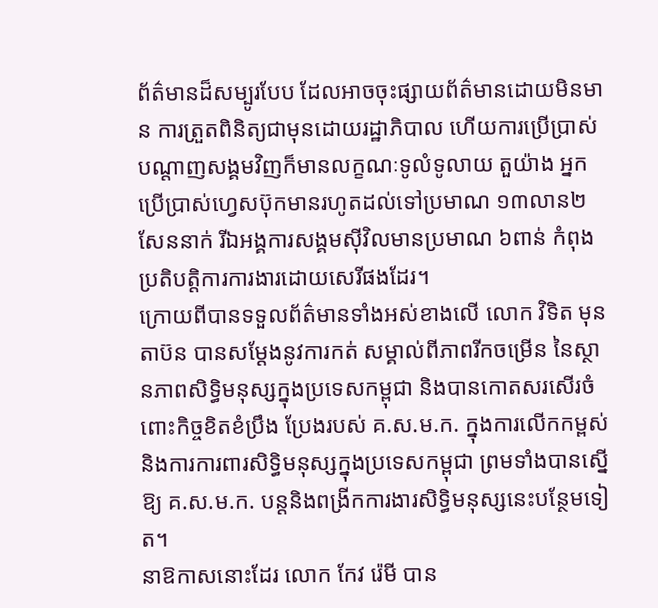ព័ត៌មានដ៏សម្បូរបែប ដែលអាចចុះផ្សាយព័ត៌មានដោយមិនមាន ការត្រួតពិនិត្យជាមុនដោយរដ្ឋាភិបាល ហើយការប្រើប្រាស់បណ្តាញសង្គមវិញក៏មានលក្ខណៈទូលំទូលាយ តួយ៉ាង អ្នកប្រើប្រាស់ហ្វេសប៊ុកមានរហូតដល់ទៅប្រមាណ ១៣លាន២សែននាក់ រីឯអង្គការសង្គមស៊ីវិលមានប្រមាណ ៦ពាន់ កំពុងប្រតិបត្តិការការងារដោយសេរីផងដែរ។
ក្រោយពីបានទទួលព័ត៌មានទាំងអស់ខាងលើ លោក វិទិត មុនតាប៊ន បានសម្តែងនូវការកត់ សម្គាល់ពីភាពរីកចម្រើន នៃស្ថានភាពសិទ្ធិមនុស្សក្នុងប្រទេសកម្ពុជា និងបានកោតសរសើរចំពោះកិច្ចខិតខំប្រឹង ប្រែងរបស់ គ.ស.ម.ក. ក្នុងការលើកកម្ពស់និងការការពារសិទិ្ធមនុស្សក្នុងប្រទេសកម្ពុជា ព្រមទាំងបានស្នើឱ្យ គ.ស.ម.ក. បន្តនិងពង្រីកការងារសិទ្ធិមនុស្សនេះបន្ថែមទៀត។
នាឱកាសនោះដែរ លោក កែវ រ៉េមី បាន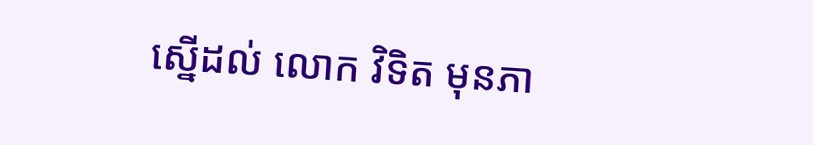ស្នើដល់ លោក វិទិត មុនភា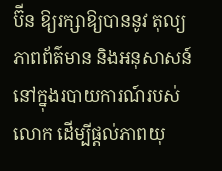ប៊ីន ឱ្យរក្សាឱ្យបាននូវ តុល្យភាពព័ត៌មាន និងអនុសាសន៍នៅក្នុងរបាយការណ៍របស់លោក ដើម្បីផ្ដល់ភាពយុ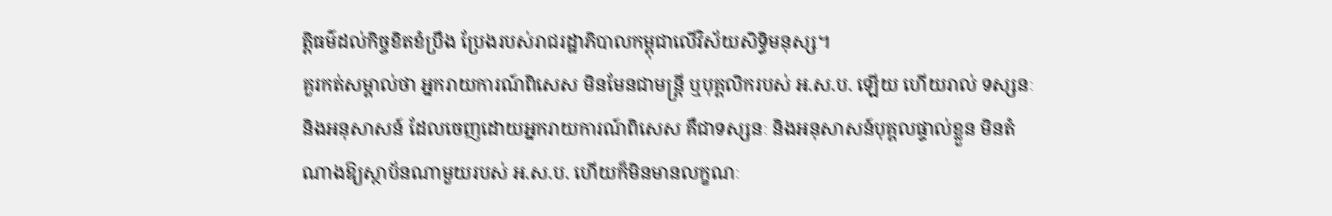ត្តិធម៌ដល់កិច្ចខិតខំប្រឹង ប្រែងរបស់រាជរដ្ឋាភិបាលកម្ពុជាលើវិស័យសិទ្ធិមនុស្ស។
គួរកត់សម្គាល់ថា អ្នករាយការណ៍ពិសេស មិនមែនជាមន្ត្រី ឬបុគ្គលិករបស់ អ.ស.ប. ឡើយ ហើយរាល់ ទស្សនៈ និងអនុសាសន៍ ដែលចេញដោយអ្នករាយការណ៍ពិសេស គឺជាទស្សនៈ និងអនុសាសន៍បុគ្គលផ្ទាល់ខ្លួន មិនតំណាងឱ្យស្ថាប័នណាមួយរបស់ អ.ស.ប. ហើយក៏មិនមានលក្ខណៈ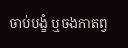ចាប់បង្ខំ ឬចងកាតព្វ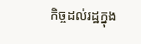កិច្ចដល់រដ្ឋក្នុង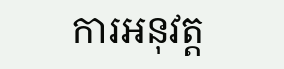ការអនុវត្ត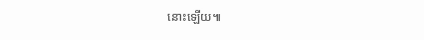នោះឡើយ៕